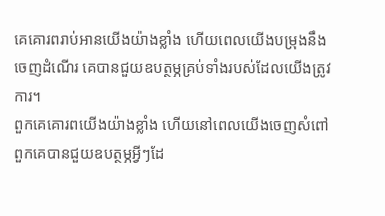គេគោរពរាប់អានយើងយ៉ាងខ្លាំង ហើយពេលយើងបម្រុងនឹងចេញដំណើរ គេបានជួយឧបត្ថម្ភគ្រប់ទាំងរបស់ដែលយើងត្រូវការ។
ពួកគេគោរពយើងយ៉ាងខ្លាំង ហើយនៅពេលយើងចេញសំពៅ ពួកគេបានជួយឧបត្ថម្ភអ្វីៗដែ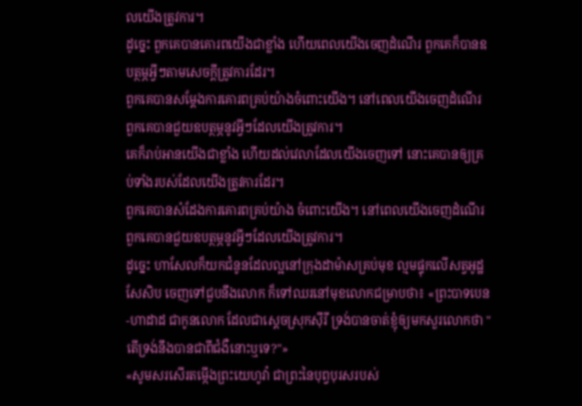លយើងត្រូវការ។
ដូច្នេះ ពួកគេបានគោរពយើងជាខ្លាំង ហើយពេលយើងចេញដំណើរ ពួកគេក៏បានឧបត្ថម្ភអ្វីៗតាមសេចក្ដីត្រូវការដែរ។
ពួកគេបានសម្តែងការគោរពគ្រប់យ៉ាងចំពោះយើង។ នៅពេលយើងចេញដំណើរ ពួកគេបានជួយឧបត្ថម្ភនូវអ្វីៗដែលយើងត្រូវការ។
គេក៏រាប់អានយើងជាខ្លាំង ហើយដល់វេលាដែលយើងចេញទៅ នោះគេបានឲ្យគ្រប់ទាំងរបស់ដែលយើងត្រូវការដែរ។
ពួកគេបានសំដែងការគោរពគ្រប់យ៉ាង ចំពោះយើង។ នៅពេលយើងចេញដំណើរ ពួកគេបានជួយឧបត្ថម្ភនូវអ្វីៗដែលយើងត្រូវការ។
ដូច្នេះ ហាសែលក៏យកជំនូនដែលល្អនៅក្រុងដាម៉ាសគ្រប់មុខ ល្មមផ្ទុកលើសត្វអូដ្ឋសែសិប ចេញទៅជួបនឹងលោក ក៏ទៅឈរនៅមុខលោកជម្រាបថា៖ «ព្រះបាទបេន-ហាដាដ ជាកូនលោក ដែលជាស្តេចស្រុកស៊ីរី ទ្រង់បានចាត់ខ្ញុំឲ្យមកសួរលោកថា "តើទ្រង់នឹងបានជាពីជំងឺនោះឬទេ?"»
«សូមសរសើរតម្កើងព្រះយេហូវ៉ា ជាព្រះនៃបុព្វបុរសរបស់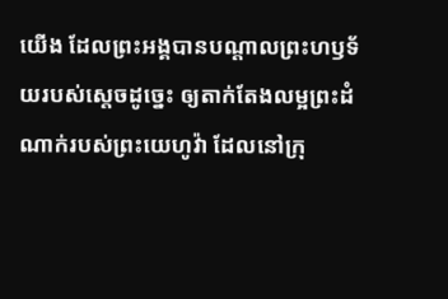យើង ដែលព្រះអង្គបានបណ្ដាលព្រះហឫទ័យរបស់ស្តេចដូច្នេះ ឲ្យតាក់តែងលម្អព្រះដំណាក់របស់ព្រះយេហូវ៉ា ដែលនៅក្រុ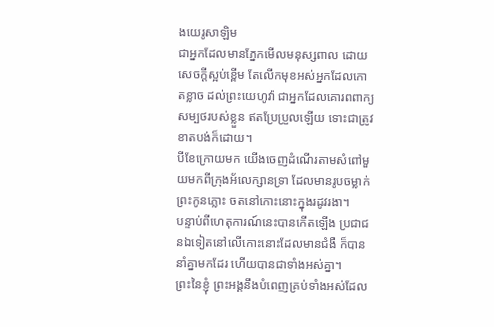ងយេរូសាឡិម
ជាអ្នកដែលមានភ្នែកមើលមនុស្សពាល ដោយសេចក្ដីស្អប់ខ្ពើម តែលើកមុខអស់អ្នកដែលកោតខ្លាច ដល់ព្រះយេហូវ៉ា ជាអ្នកដែលគោរពពាក្យសម្បថរបស់ខ្លួន ឥតប្រែប្រួលឡើយ ទោះជាត្រូវខាតបង់ក៏ដោយ។
បីខែក្រោយមក យើងចេញដំណើរតាមសំពៅមួយមកពីក្រុងអ័លេក្សានទ្រា ដែលមានរូបចម្លាក់ព្រះកូនភ្លោះ ចតនៅកោះនោះក្នុងរដូវរងា។
បន្ទាប់ពីហេតុការណ៍នេះបានកើតឡើង ប្រជាជនឯទៀតនៅលើកោះនោះដែលមានជំងឺ ក៏បាននាំគ្នាមកដែរ ហើយបានជាទាំងអស់គ្នា។
ព្រះនៃខ្ញុំ ព្រះអង្គនឹងបំពេញគ្រប់ទាំងអស់ដែល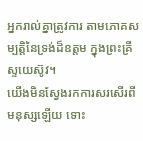អ្នករាល់គ្នាត្រូវការ តាមភោគសម្បត្តិនៃទ្រង់ដ៏ឧត្តម ក្នុងព្រះគ្រីស្ទយេស៊ូវ។
យើងមិនស្វែងរកការសរសើរពីមនុស្សឡើយ ទោះ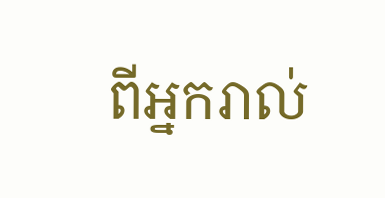ពីអ្នករាល់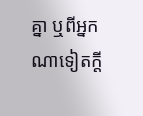គ្នា ឬពីអ្នកណាទៀតក្តី